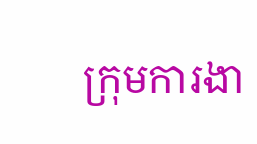ក្រុមការងា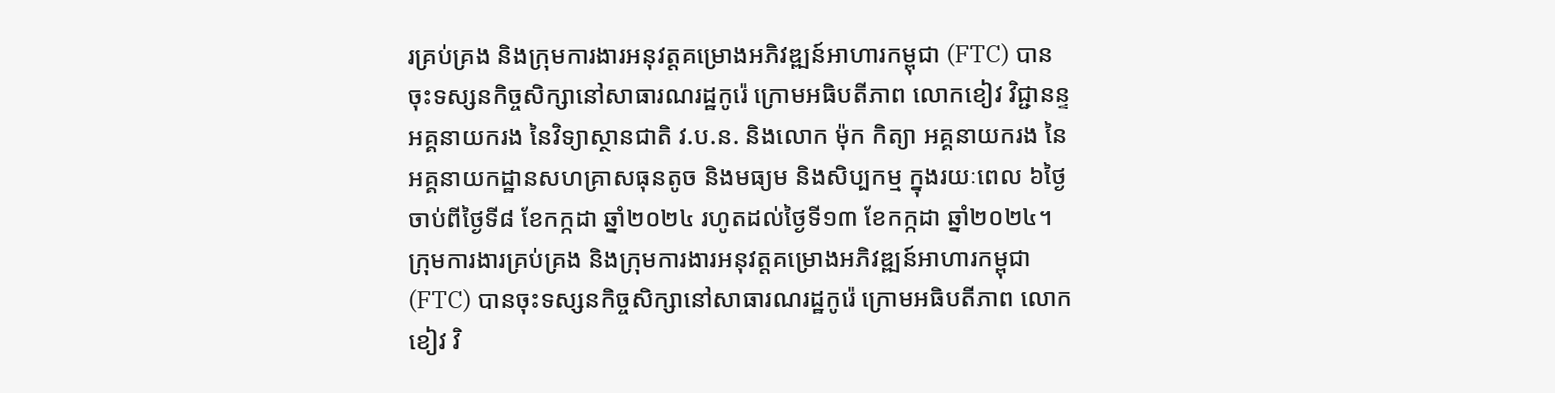រគ្រប់គ្រង និងក្រុមការងារអនុវត្តគម្រោងអភិវឌ្ឍន៍អាហារកម្ពុជា (FTC) បានចុះទស្សនកិច្ចសិក្សានៅសាធារណរដ្ឋកូរ៉េ ក្រោមអធិបតីភាព លោកខៀវ វិជ្ជានន្ទ អគ្គនាយករង នៃវិទ្យាស្ថានជាតិ វ.ប.ន. និងលោក ម៉ុក កិត្យា អគ្គនាយករង នៃអគ្គនាយកដ្ឋានសហគ្រាសធុនតូច និងមធ្យម និងសិប្បកម្ម ក្នុងរយៈពេល ៦ថ្ងៃ ចាប់ពីថ្ងៃទី៨ ខែកក្កដា ឆ្នាំ២០២៤ រហូតដល់ថ្ងៃទី១៣ ខែកក្កដា ឆ្នាំ២០២៤។
ក្រុមការងារគ្រប់គ្រង និងក្រុមការងារអនុវត្តគម្រោងអភិវឌ្ឍន៍អាហារកម្ពុជា (FTC) បានចុះទស្សនកិច្ចសិក្សានៅសាធារណរដ្ឋកូរ៉េ ក្រោមអធិបតីភាព លោកខៀវ វិ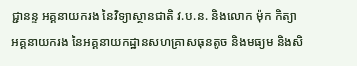ជ្ជានន្ទ អគ្គនាយករង នៃវិទ្យាស្ថានជាតិ វ.ប.ន. និងលោក ម៉ុក កិត្យា អគ្គនាយករង នៃអគ្គនាយកដ្ឋានសហគ្រាសធុនតូច និងមធ្យម និងសិ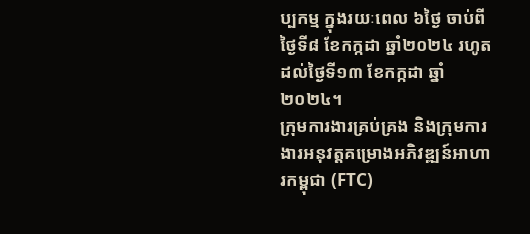ប្បកម្ម ក្នុងរយៈពេល ៦ថ្ងៃ ចាប់ពីថ្ងៃទី៨ ខែកក្កដា ឆ្នាំ២០២៤ រហូតដល់ថ្ងៃទី១៣ ខែកក្កដា ឆ្នាំ២០២៤។
ក្រុមការងារគ្រប់គ្រង និងក្រុមការងារអនុវត្តគម្រោងអភិវឌ្ឍន៍អាហារកម្ពុជា (FTC)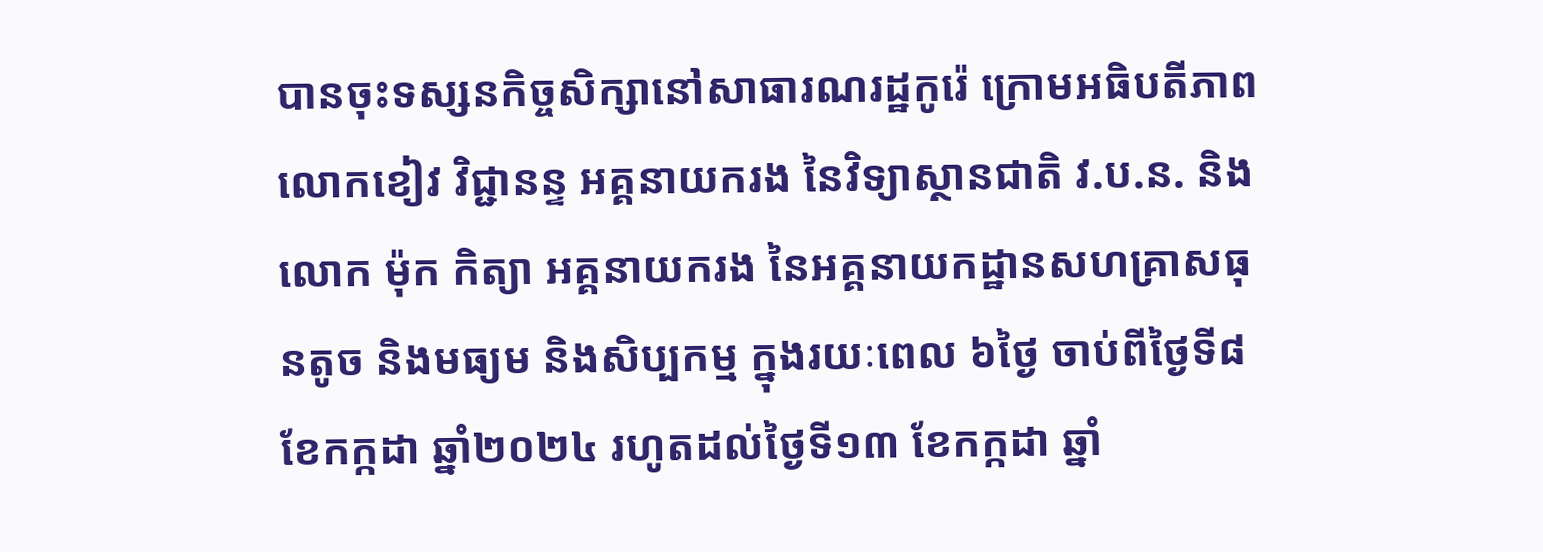បានចុះទស្សនកិច្ចសិក្សានៅសាធារណរដ្ឋកូរ៉េ ក្រោមអធិបតីភាព លោកខៀវ វិជ្ជានន្ទ អគ្គនាយករង នៃវិទ្យាស្ថានជាតិ វ.ប.ន. និងលោក ម៉ុក កិត្យា អគ្គនាយករង នៃអគ្គនាយកដ្ឋានសហគ្រាសធុនតូច និងមធ្យម និងសិប្បកម្ម ក្នុងរយៈពេល ៦ថ្ងៃ ចាប់ពីថ្ងៃទី៨ ខែកក្កដា ឆ្នាំ២០២៤ រហូតដល់ថ្ងៃទី១៣ ខែកក្កដា ឆ្នាំ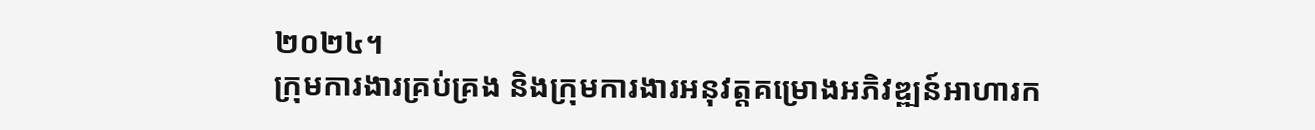២០២៤។
ក្រុមការងារគ្រប់គ្រង និងក្រុមការងារអនុវត្តគម្រោងអភិវឌ្ឍន៍អាហារក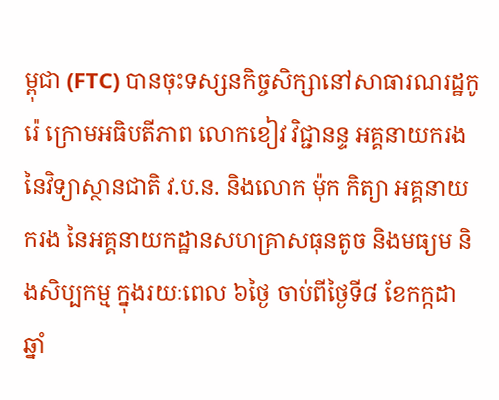ម្ពុជា (FTC) បានចុះទស្សនកិច្ចសិក្សានៅសាធារណរដ្ឋកូរ៉េ ក្រោមអធិបតីភាព លោកខៀវ វិជ្ជានន្ទ អគ្គនាយករង នៃវិទ្យាស្ថានជាតិ វ.ប.ន. និងលោក ម៉ុក កិត្យា អគ្គនាយករង នៃអគ្គនាយកដ្ឋានសហគ្រាសធុនតូច និងមធ្យម និងសិប្បកម្ម ក្នុងរយៈពេល ៦ថ្ងៃ ចាប់ពីថ្ងៃទី៨ ខែកក្កដា ឆ្នាំ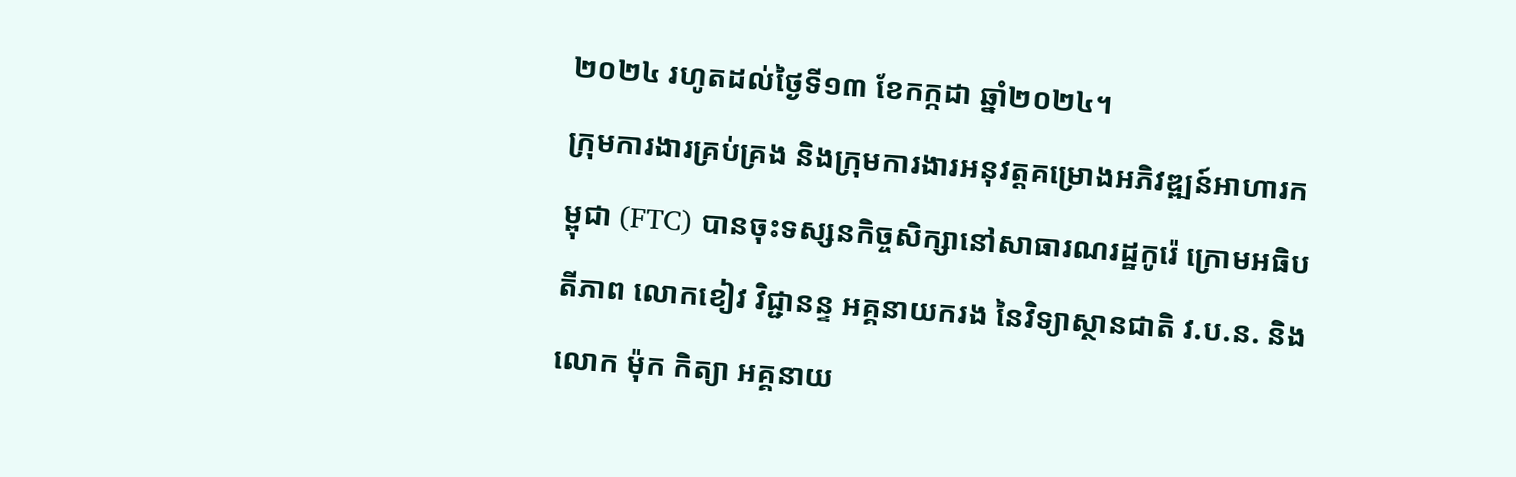២០២៤ រហូតដល់ថ្ងៃទី១៣ ខែកក្កដា ឆ្នាំ២០២៤។
ក្រុមការងារគ្រប់គ្រង និងក្រុមការងារអនុវត្តគម្រោងអភិវឌ្ឍន៍អាហារកម្ពុជា (FTC) បានចុះទស្សនកិច្ចសិក្សានៅសាធារណរដ្ឋកូរ៉េ ក្រោមអធិបតីភាព លោកខៀវ វិជ្ជានន្ទ អគ្គនាយករង នៃវិទ្យាស្ថានជាតិ វ.ប.ន. និងលោក ម៉ុក កិត្យា អគ្គនាយ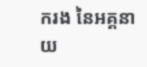ករង នៃអគ្គនាយ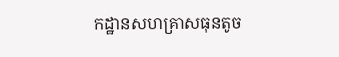កដ្ឋានសហគ្រាសធុនតូច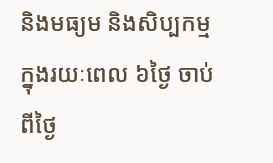និងមធ្យម និងសិប្បកម្ម ក្នុងរយៈពេល ៦ថ្ងៃ ចាប់ពីថ្ងៃ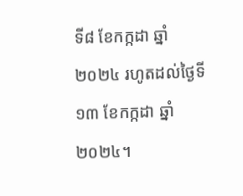ទី៨ ខែកក្កដា ឆ្នាំ២០២៤ រហូតដល់ថ្ងៃទី១៣ ខែកក្កដា ឆ្នាំ២០២៤។